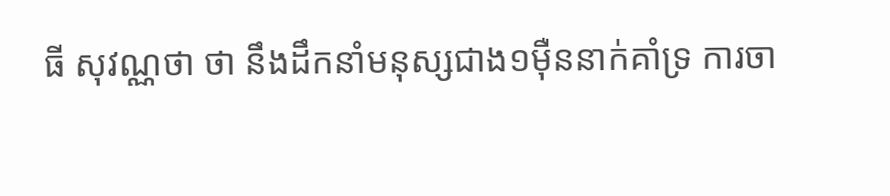ធី សុវណ្ណថា ថា នឹងដឹកនាំមនុស្សជាង១ម៉ឺននាក់គាំទ្រ ការចា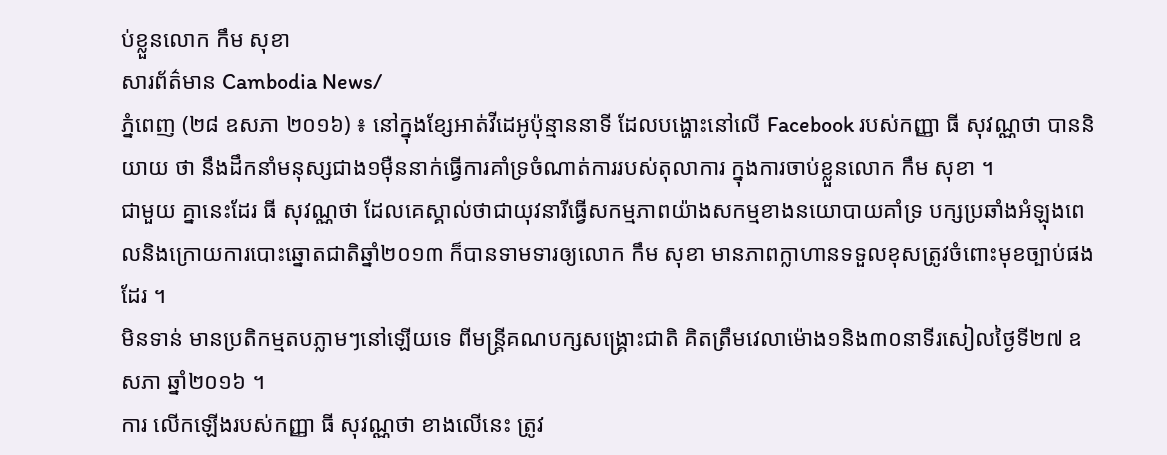ប់ខ្លួនលោក កឹម សុខា
សារព័ត៌មាន Cambodia News/
ភ្នំពេញ (២៨ ឧសភា ២០១៦) ៖ នៅក្នុងខ្សែអាត់វីដេអូប៉ុន្មាននាទី ដែលបង្ហោះនៅលើ Facebook របស់កញ្ញា ធី សុវណ្ណថា បាននិយាយ ថា នឹងដឹកនាំមនុស្សជាង១ម៉ឺននាក់ធ្វើការគាំទ្រចំណាត់ការរបស់តុលាការ ក្នុងការចាប់ខ្លួនលោក កឹម សុខា ។
ជាមួយ គ្នានេះដែរ ធី សុវណ្ណថា ដែលគេស្គាល់ថាជាយុវនារីធ្វើសកម្មភាពយ៉ាងសកម្មខាងនយោបាយគាំទ្រ បក្សប្រឆាំងអំឡុងពេលនិងក្រោយការបោះឆ្នោតជាតិឆ្នាំ២០១៣ ក៏បានទាមទារឲ្យលោក កឹម សុខា មានភាពក្លាហានទទួលខុសត្រូវចំពោះមុខច្បាប់ផងដែរ ។
មិនទាន់ មានប្រតិកម្មតបភ្លាមៗនៅឡើយទេ ពីមន្ត្រីគណបក្សសង្គ្រោះជាតិ គិតត្រឹមវេលាម៉ោង១និង៣០នាទីរសៀលថ្ងៃទី២៧ ឧសភា ឆ្នាំ២០១៦ ។
ការ លើកឡើងរបស់កញ្ញា ធី សុវណ្ណថា ខាងលើនេះ ត្រូវ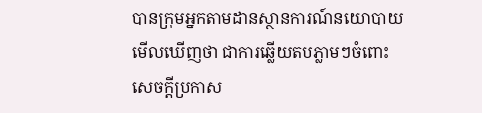បានក្រុមអ្នកតាមដានស្ថានការណ៍នយោបាយមើលឃើញថា ជាការឆ្លើយតបភ្លាមៗចំពោះសេចក្តីប្រកាស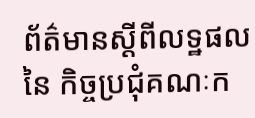ព័ត៌មានស្តីពីលទ្ឋផល នៃ កិច្ចប្រជុំគណៈក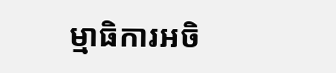ម្មាធិការអចិ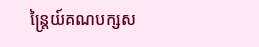ន្ត្រៃយ៍គណបក្សស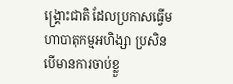ង្គ្រោះជាតិ ដែលប្រកាសធ្វើមហាបាតុកម្មអហិង្សា ប្រសិនបើមានការចាប់ខ្លួ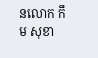នលោក កឹម សុខា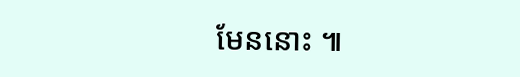មែននោះ ៕